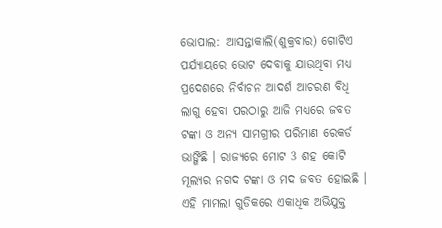ଭୋପାଲ: ଆସନ୍ତାକାଲି(ଶୁକ୍ରବାର) ଗୋଟିଏ ପର୍ଯ୍ୟାୟରେ ଭୋଟ ଦେବାକୁ ଯାଉଥିବା ମଧ୍ୟ ପ୍ରଦେଶରେ ନିର୍ବାଚନ ଆଦର୍ଶ ଆଚରଣ ବିଧି ଲାଗୁ ହେବା ପରଠାରୁ ଆଜି ମଧ୍ୟରେ ଜବତ ଟଙ୍କା ଓ ଅନ୍ୟ ସାମଗ୍ରୀର ପରିମାଣ ରେକର୍ଡ ଭାଙ୍ଗିଛି । ରାଜ୍ୟରେ ମୋଟ 3 ଶହ କୋଟି ମୂଲ୍ୟର ନଗଦ ଟଙ୍କା ଓ ମଦ ଜବତ ହୋଇଛି । ଏହି ମାମଲା ଗୁଡିକରେ ଏକାଧିକ ଅଭିଯୁକ୍ତ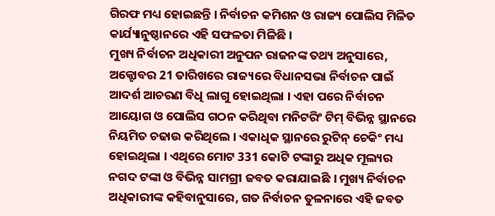ଗିରଫ ମଧ୍ୟ ହୋଇଛନ୍ତି । ନିର୍ବାଚନ କମିଶନ ଓ ରାଜ୍ୟ ପୋଲିସ ମିଳିତ କାର୍ଯ୍ୟାନୁଷ୍ଠାନରେ ଏହି ସଫଳତା ମିଳିଛି ।
ମୁଖ୍ୟ ନିର୍ବାଚନ ଅଧିକାରୀ ଅନୁପନ ରାଜନଙ୍କ ତଥ୍ୟ ଅନୁସାରେ, ଅକ୍ଟୋବର 21 ତାରିଖରେ ରାଜ୍ୟରେ ବିଧାନସଭା ନିର୍ବାଚନ ପାଇଁ ଆଦର୍ଶ ଆଚରଣ ବିଧି ଲାଗୁ ହୋଇଥିଲା । ଏହା ପରେ ନିର୍ବାଚନ ଆୟୋଗ ଓ ପୋଲିସ ଗଠନ କରିଥିବା ମନିଟରିଂ ଟିମ୍ ବିଭିନ୍ନ ସ୍ଥାନରେ ନିୟମିତ ଚଢାଉ କରିଥିଲେ । ଏକାଧିକ ସ୍ଥାନରେ ରୁଟିନ୍ ଚେକିଂ ମଧ୍ୟ ହୋଇଥିଲା । ଏଥିରେ ମୋଟ 331 କୋଟି ଟଙ୍କାରୁ ଅଧିକ ମୂଲ୍ୟର ନଗଦ ଟଙ୍କା ଓ ବିଭିନ୍ନ ସାମଗ୍ରୀ ଜବତ କରାଯାଇଛି । ମୁଖ୍ୟ ନିର୍ବାଚନ ଅଧିକାରୀଙ୍କ କହିବାନୁସାରେ, ଗତ ନିର୍ବାଚନ ତୁଳନାରେ ଏହି ଜବତ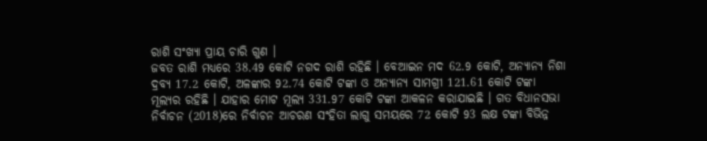ରାଶି ସଂଖ୍ୟା ପ୍ରାୟ ଚାରି ଗୁଣ ।
ଜବତ ରାଶି ମଧ୍ୟରେ 38.49 କୋଟି ନଗଦ ରାଶି ରହିଛି । ବେଆଇନ ମଦ 62.9 କୋଟି, ଅନ୍ୟାନ୍ୟ ନିଶା ଦ୍ରବ୍ୟ 17.2 କୋଟି, ଅଳଙ୍କାର 92.74 କୋଟି ଟଙ୍କା ଓ ଅନ୍ୟାନ୍ୟ ସାମଗ୍ରୀ 121.61 କୋଟି ଟଙ୍କା ମୂଲ୍ୟର ରହିଛି । ଯାହାର ମୋଟ ମୂଲ୍ୟ 331.97 କୋଟି ଟଙ୍କା ଆକଳନ କରାଯାଇଛି । ଗତ ବିଧାନସଭା ନିର୍ବାଚନ (2018)ରେ ନିର୍ବାଚନ ଆଚରଣ ସଂହିତା ଲାଗୁ ସମୟରେ 72 କୋଟି 93 ଲକ୍ଷ ଟଙ୍କା ବିଭିନ୍ନ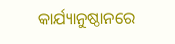କାର୍ଯ୍ୟାନୁଷ୍ଠାନରେ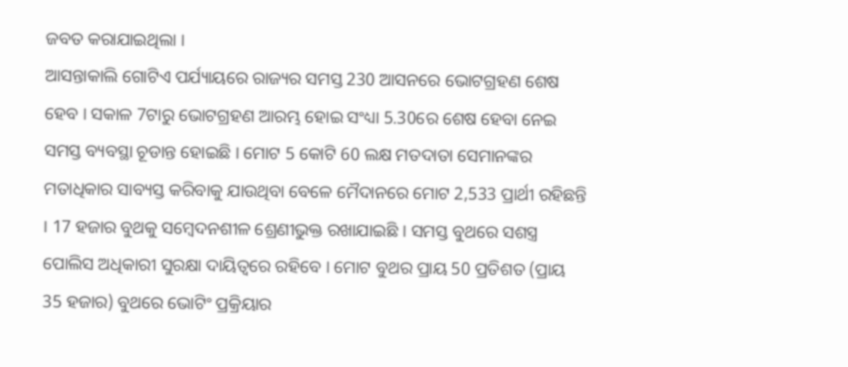ଜବତ କରାଯାଇଥିଲା ।
ଆସନ୍ତାକାଲି ଗୋଟିଏ ପର୍ଯ୍ୟାୟରେ ରାଜ୍ୟର ସମସ୍ତ 230 ଆସନରେ ଭୋଟଗ୍ରହଣ ଶେଷ ହେବ । ସକାଳ 7ଟାରୁ ଭୋଟଗ୍ରହଣ ଆରମ୍ଭ ହୋଇ ସଂଧ୍ୟା 5.30ରେ ଶେଷ ହେବା ନେଇ ସମସ୍ତ ବ୍ୟବସ୍ଥା ଚୂଡାନ୍ତ ହୋଇଛି । ମୋଟ 5 କୋଟି 60 ଲକ୍ଷ ମତଦାତା ସେମାନଙ୍କର ମତାଧିକାର ସାବ୍ୟସ୍ତ କରିବାକୁ ଯାଉଥିବା ବେଳେ ମୈଦାନରେ ମୋଟ 2,533 ପ୍ରାର୍ଥୀ ରହିଛନ୍ତି । 17 ହଜାର ବୁଥକୁ ସମ୍ବେଦନଶୀଳ ଶ୍ରେଣୀଭୁକ୍ତ ରଖାଯାଇଛି । ସମସ୍ତ ବୁଥରେ ସଶସ୍ତ୍ର ପୋଲିସ ଅଧିକାରୀ ସୁରକ୍ଷା ଦାୟିତ୍ବରେ ରହିବେ । ମୋଟ ବୁଥର ପ୍ରାୟ 50 ପ୍ରତିଶତ (ପ୍ରାୟ 35 ହଜାର) ବୁଥରେ ଭୋଟିଂ ପ୍ରକ୍ରିୟାର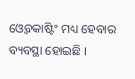ଓ୍ବେବକାଷ୍ଟିଂ ମଧ୍ୟ ହେବାର ବ୍ୟବସ୍ଥା ହୋଇଛି ।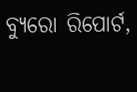ବ୍ଯୁରୋ ରିପୋର୍ଟ,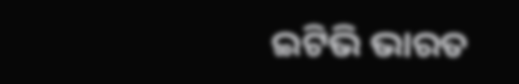ଇଟିଭି ଭାରତ